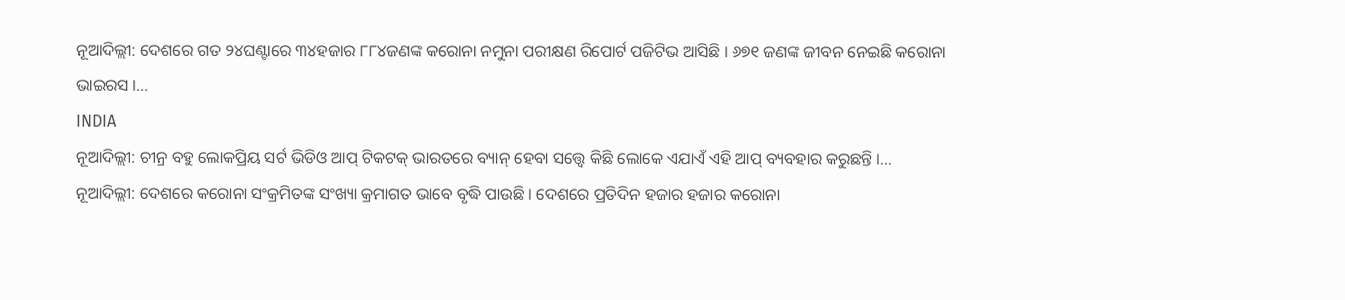ନୂଆଦିଲ୍ଲୀ: ଦେଶରେ ଗତ ୨୪ଘଣ୍ଟାରେ ୩୪ହଜାର ୮୮୪ଜଣଙ୍କ କରୋନା ନମୁନା ପରୀକ୍ଷଣ ରିପୋର୍ଟ ପଜିଟିଭ ଆସିଛି । ୬୭୧ ଜଣଙ୍କ ଜୀବନ ନେଇଛି କରୋନା ଭାଇରସ ।...
INDIA
ନୂଆଦିଲ୍ଲୀ: ଚୀନ୍ର ବହୁ ଲୋକପ୍ରିୟ ସର୍ଟ ଭିଡିଓ ଆପ୍ ଟିକଟକ୍ ଭାରତରେ ବ୍ୟାନ୍ ହେବା ସତ୍ତ୍ୱେ କିଛି ଲୋକେ ଏଯାଏଁ ଏହି ଆପ୍ ବ୍ୟବହାର କରୁଛନ୍ତି ।...
ନୂଆଦିଲ୍ଲୀ: ଦେଶରେ କରୋନା ସଂକ୍ରମିତଙ୍କ ସଂଖ୍ୟା କ୍ରମାଗତ ଭାବେ ବୃଦ୍ଧି ପାଉଛି । ଦେଶରେ ପ୍ରତିଦିନ ହଜାର ହଜାର କରୋନା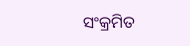ସଂକ୍ରମିତ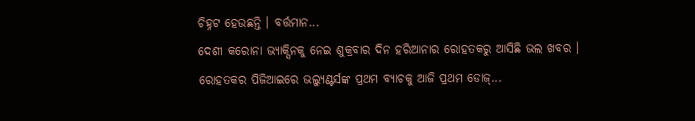ଚିହ୍ନଟ ହେଉଛନ୍ତି । ବର୍ତ୍ତମାନ...
ଦେଶୀ କରୋନା ଭ୍ୟାକ୍ସିନକୁ ନେଇ ଶୁକ୍ରବାର ଦିନ ହରିଆନାର ରୋହତକରୁ ଆସିଛି ଭଲ ଖବର । ରୋହତକର ପିଜିଆଇରେ ଭଲ୍ୟୁଣ୍ଟର୍ସଙ୍କ ପ୍ରଥମ ବ୍ୟାଚକୁ ଆଜି ପ୍ରଥମ ଡୋଜ୍...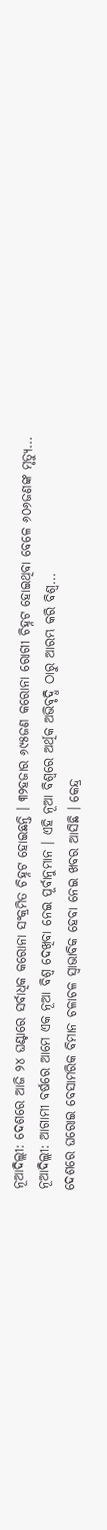ନୂଆଦିଲ୍ଲୀ: ଦେଶରେ ଆଜି ୨୪ ଘଣ୍ଟାରେ ସର୍ବାଧିକ କରୋନା ସଂକ୍ରମିତ ଚିହ୍ନଟ ହୋଇଛନ୍ତି । ୩୨ହଜାର ୬୯୫ଜଣ କରୋନା ରୋଗୀ ଚିହ୍ନଟ ହୋଇଥିବା ବେଳେ ୬୦୬ଜଣଙ୍କ ମୃତ୍ୟୁ...
ନୂଆଦିଲ୍ଲୀ: ଆଗାମୀ ବର୍ଷରେ ଆମେ ଏକ ନୂଆ ବିଶ୍ୱ ଦେଖିବା ନେଇ ପୂର୍ବାନୁମାନ । ଏହି ନୂଆ ବିଶ୍ୱରେ ଅର୍ଥିକ ଅଭିବୃଦ୍ଧି ଠାରୁ ଆରମ୍ଭ କରି ବିଶ୍ୱ...
ଦେଶରେ ଘରୋଇ ବେସାମରିକ ବିମାନ ଚଳାଚଳ ସ୍ୱାଭାବିକ ହେବା ନେଇ ଖବର ଆସିଛି । କେନ୍ଦ୍ର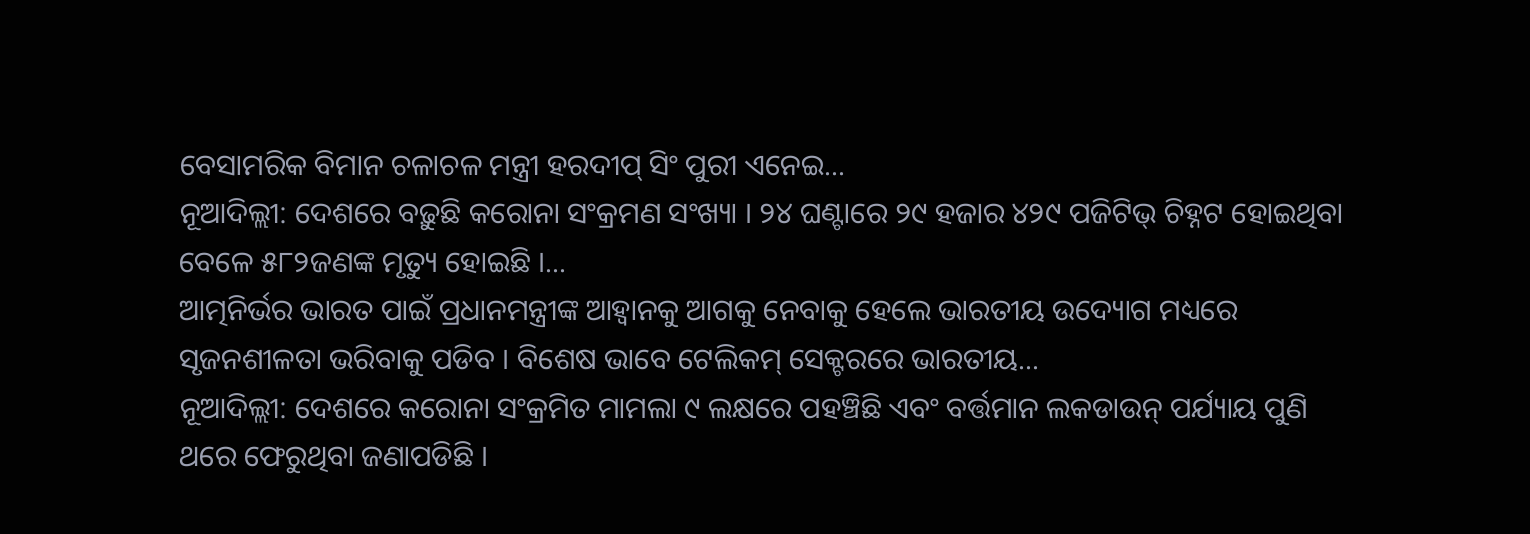ବେସାମରିକ ବିମାନ ଚଳାଚଳ ମନ୍ତ୍ରୀ ହରଦୀପ୍ ସିଂ ପୁରୀ ଏନେଇ...
ନୂଆଦିଲ୍ଲୀ: ଦେଶରେ ବଢ଼ୁଛି କରୋନା ସଂକ୍ରମଣ ସଂଖ୍ୟା । ୨୪ ଘଣ୍ଟାରେ ୨୯ ହଜାର ୪୨୯ ପଜିଟିଭ୍ ଚିହ୍ନଟ ହୋଇଥିବା ବେଳେ ୫୮୨ଜଣଙ୍କ ମୃତ୍ୟୁ ହୋଇଛି ।...
ଆତ୍ମନିର୍ଭର ଭାରତ ପାଇଁ ପ୍ରଧାନମନ୍ତ୍ରୀଙ୍କ ଆହ୍ୱାନକୁ ଆଗକୁ ନେବାକୁ ହେଲେ ଭାରତୀୟ ଉଦ୍ୟୋଗ ମଧ୍ୟରେ ସୃଜନଶୀଳତା ଭରିବାକୁ ପଡିବ । ବିଶେଷ ଭାବେ ଟେଲିକମ୍ ସେକ୍ଟରରେ ଭାରତୀୟ...
ନୂଆଦିଲ୍ଲୀ: ଦେଶରେ କରୋନା ସଂକ୍ରମିତ ମାମଲା ୯ ଲକ୍ଷରେ ପହଞ୍ଚିଛି ଏବଂ ବର୍ତ୍ତମାନ ଲକଡାଉନ୍ ପର୍ଯ୍ୟାୟ ପୁଣି ଥରେ ଫେରୁଥିବା ଜଣାପଡିଛି ।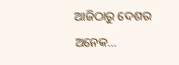ଆଜିଠାରୁ ଦେଶର ଅନେକ...